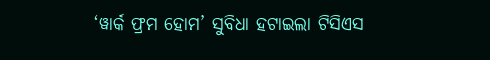‘ୱାର୍କ ଫ୍ରମ ହୋମ’ ସୁବିଧା ହଟାଇଲା ଟିସିଏସ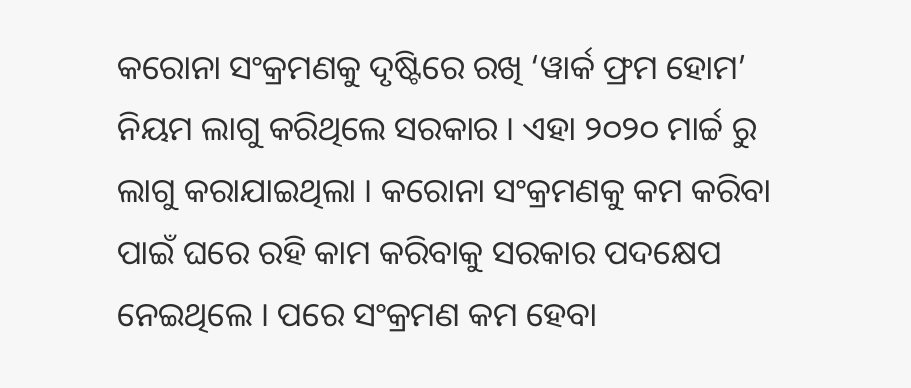କରୋନା ସଂକ୍ରମଣକୁ ଦୃଷ୍ଟିରେ ରଖି ‘ୱାର୍କ ଫ୍ରମ ହୋମ’ ନିୟମ ଲାଗୁ କରିଥିଲେ ସରକାର । ଏହା ୨୦୨୦ ମାର୍ଚ୍ଚ ରୁ ଲାଗୁ କରାଯାଇଥିଲା । କରୋନା ସଂକ୍ରମଣକୁ କମ କରିବା ପାଇଁ ଘରେ ରହି କାମ କରିବାକୁ ସରକାର ପଦକ୍ଷେପ ନେଇଥିଲେ । ପରେ ସଂକ୍ରମଣ କମ ହେବା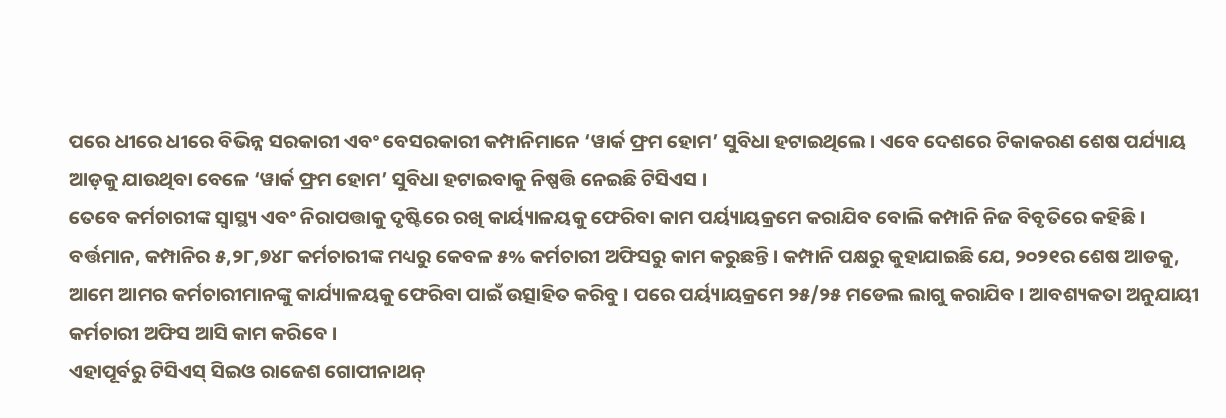ପରେ ଧୀରେ ଧୀରେ ବିଭିନ୍ନ ସରକାରୀ ଏବଂ ବେସରକାରୀ କମ୍ପାନିମାନେ ‘ୱାର୍କ ଫ୍ରମ ହୋମ’ ସୁବିଧା ହଟାଇଥିଲେ । ଏବେ ଦେଶରେ ଟିକାକରଣ ଶେଷ ପର୍ଯ୍ୟାୟ ଆଡ଼କୁ ଯାଉଥିବା ବେଳେ ‘ୱାର୍କ ଫ୍ରମ ହୋମ’ ସୁବିଧା ହଟାଇବାକୁ ନିଷ୍ପତ୍ତି ନେଇଛି ଟିସିଏସ ।
ତେବେ କର୍ମଚାରୀଙ୍କ ସ୍ୱାସ୍ଥ୍ୟ ଏବଂ ନିରାପତ୍ତାକୁ ଦୃଷ୍ଟିରେ ରଖି କାର୍ୟ୍ୟାଳୟକୁ ଫେରିବା କାମ ପର୍ୟ୍ୟାୟକ୍ରମେ କରାଯିବ ବୋଲି କମ୍ପାନି ନିଜ ବିବୃତିରେ କହିଛି । ବର୍ତ୍ତମାନ, କମ୍ପାନିର ୫,୨୮,୭୪୮ କର୍ମଚାରୀଙ୍କ ମଧ୍ୟରୁ କେବଳ ୫% କର୍ମଚାରୀ ଅଫିସରୁ କାମ କରୁଛନ୍ତି । କମ୍ପାନି ପକ୍ଷରୁ କୁହାଯାଇଛି ଯେ, ୨୦୨୧ର ଶେଷ ଆଡକୁ, ଆମେ ଆମର କର୍ମଚାରୀମାନଙ୍କୁ କାର୍ଯ୍ୟାଳୟକୁ ଫେରିବା ପାଇଁ ଉତ୍ସାହିତ କରିବୁ । ପରେ ପର୍ୟ୍ୟାୟକ୍ରମେ ୨୫/୨୫ ମଡେଲ ଲାଗୁ କରାଯିବ । ଆବଶ୍ୟକତା ଅନୁଯାୟୀ କର୍ମଚାରୀ ଅଫିସ ଆସି କାମ କରିବେ ।
ଏହାପୂର୍ବରୁ ଟିସିଏସ୍ ସିଇଓ ରାଜେଶ ଗୋପୀନାଥନ୍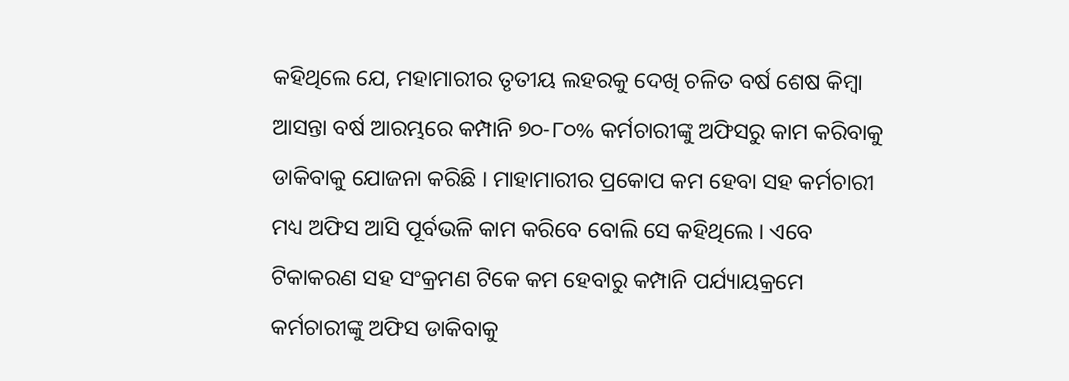କହିଥିଲେ ଯେ, ମହାମାରୀର ତୃତୀୟ ଲହରକୁ ଦେଖି ଚଳିତ ବର୍ଷ ଶେଷ କିମ୍ବା ଆସନ୍ତା ବର୍ଷ ଆରମ୍ଭରେ କମ୍ପାନି ୭୦-୮୦% କର୍ମଚାରୀଙ୍କୁ ଅଫିସରୁ କାମ କରିବାକୁ ଡାକିବାକୁ ଯୋଜନା କରିଛି । ମାହାମାରୀର ପ୍ରକୋପ କମ ହେବା ସହ କର୍ମଚାରୀ ମଧ୍ୟ ଅଫିସ ଆସି ପୂର୍ବଭଳି କାମ କରିବେ ବୋଲି ସେ କହିଥିଲେ । ଏବେ ଟିକାକରଣ ସହ ସଂକ୍ରମଣ ଟିକେ କମ ହେବାରୁ କମ୍ପାନି ପର୍ଯ୍ୟାୟକ୍ରମେ କର୍ମଚାରୀଙ୍କୁ ଅଫିସ ଡାକିବାକୁ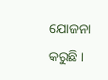ଯୋଜନା କରୁଛି ।